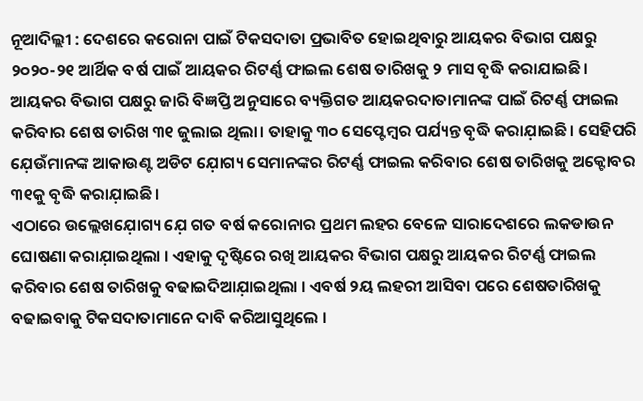ନୂଆଦିଲ୍ଲୀ : ଦେଶରେ କରୋନା ପାଇଁ ଟିକସଦାତା ପ୍ରଭାବିତ ହୋଇଥିବାରୁ ଆୟକର ବିଭାଗ ପକ୍ଷରୁ ୨୦୨୦-୨୧ ଆର୍ଥିକ ବର୍ଷ ପାଇଁ ଆୟକର ରିଟର୍ଣ୍ଣ ଫାଇଲ ଶେଷ ତାରିଖକୁ ୨ ମାସ ବୃଦ୍ଧି କରାଯାଇଛି।
ଆୟକର ବିଭାଗ ପକ୍ଷରୁ ଜାରି ବିଜ୍ଞପ୍ତି ଅନୁସାରେ ବ୍ୟକ୍ତିଗତ ଆୟକରଦାତାମାନଙ୍କ ପାଇଁ ରିଟର୍ଣ୍ଣ ଫାଇଲ କରିବାର ଶେଷ ତାରିଖ ୩୧ ଜୁଲାଇ ଥିଲା। ତାହାକୁ ୩୦ ସେପ୍ଟେମ୍ବର ପର୍ଯ୍ୟନ୍ତ ବୃଦ୍ଧି କରାଯ଼ାଇଛି। ସେହିପରି ଯ଼େଉଁମାନଙ୍କ ଆକାଉଣ୍ଟ ଅଡିଟ ଯ଼ୋଗ୍ୟ ସେମାନଙ୍କର ରିଟର୍ଣ୍ଣ ଫାଇଲ କରିବାର ଶେଷ ତାରିଖକୁ ଅକ୍ଟୋବର ୩୧କୁ ବୃଦ୍ଧି କରାଯ଼ାଇଛି।
ଏଠାରେ ଉଲ୍ଲେଖଯ଼ୋଗ୍ୟ ଯ଼େ ଗତ ବର୍ଷ କରୋନାର ପ୍ରଥମ ଲହର ବେଳେ ସାରାଦେଶରେ ଲକଡାଉନ ଘୋଷଣା କରାଯ଼ାଇଥିଲା । ଏହାକୁ ଦୃଷ୍ଟିରେ ରଖି ଆୟକର ବିଭାଗ ପକ୍ଷରୁ ଆୟକର ରିଟର୍ଣ୍ଣ ଫାଇଲ କରିବାର ଶେଷ ତାରିଖକୁ ବଢାଇଦିଆଯ଼ାଇଥିଲା । ଏବର୍ଷ ୨ୟ ଲହରୀ ଆସିବା ପରେ ଶେଷତାରିଖକୁ ବଢାଇବାକୁ ଟିକସଦାତାମାନେ ଦାବି କରିଆସୁଥିଲେ ।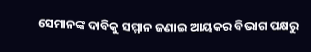ସେମାନଙ୍କ ଦାବିକୁ ସମ୍ମାନ ଜଣାଇ ଆୟକର ବିଭାଗ ପକ୍ଷରୁ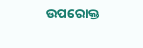ଉପରୋକ୍ତ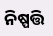ନିଷ୍ପତ୍ତି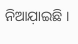ନିଆଯ଼ାଇଛି ।